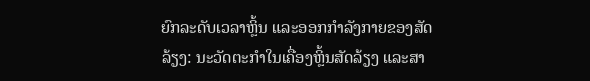ຍົກລະດັບເວລາຫຼິ້ນ ແລະອອກກຳລັງກາຍຂອງສັດລ້ຽງ: ນະວັດຕະກໍາໃນເຄື່ອງຫຼິ້ນສັດລ້ຽງ ແລະສາ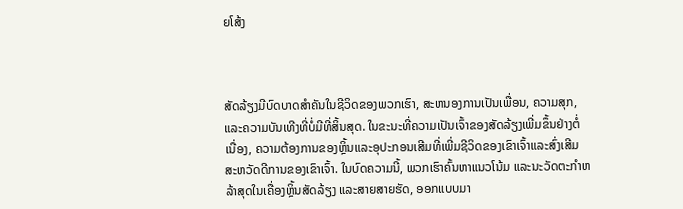ຍໂສ້ງ



ສັດລ້ຽງມີບົດບາດສໍາຄັນໃນຊີວິດຂອງພວກເຮົາ, ສະຫນອງການເປັນເພື່ອນ, ຄວາມສຸກ, ແລະຄວາມບັນເທີງທີ່ບໍ່ມີທີ່ສິ້ນສຸດ. ໃນຂະນະທີ່ຄວາມເປັນເຈົ້າຂອງສັດລ້ຽງເພີ່ມຂຶ້ນຢ່າງຕໍ່ເນື່ອງ, ຄວາມຕ້ອງການຂອງຫຼິ້ນແລະອຸປະກອນເສີມທີ່ເພີ່ມຊີວິດຂອງເຂົາເຈົ້າແລະສົ່ງເສີມສະຫວັດດີການຂອງເຂົາເຈົ້າ. ໃນບົດຄວາມນີ້, ພວກເຮົາຄົ້ນຫາແນວໂນ້ມ ແລະນະວັດຕະກໍາຫລ້າສຸດໃນເຄື່ອງຫຼິ້ນສັດລ້ຽງ ແລະສາຍສາຍຮັດ, ອອກແບບມາ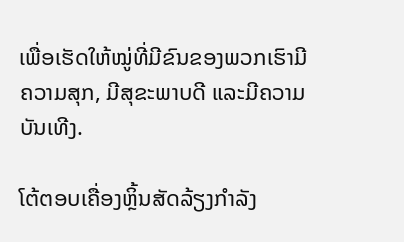ເພື່ອເຮັດໃຫ້ໝູ່ທີ່ມີຂົນຂອງພວກເຮົາມີຄວາມສຸກ, ມີສຸຂະພາບດີ ແລະມີຄວາມບັນເທີງ.

ໂຕ້ຕອບເຄື່ອງຫຼິ້ນສັດລ້ຽງກໍາລັງ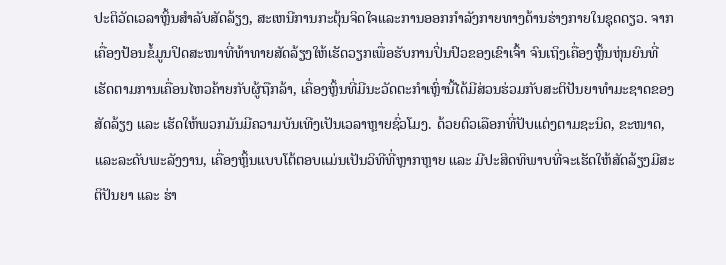ປະຕິວັດເວລາຫຼິ້ນສໍາລັບສັດລ້ຽງ, ສະເຫນີການກະຕຸ້ນຈິດໃຈແລະການອອກກໍາລັງກາຍທາງດ້ານຮ່າງກາຍໃນຊຸດດຽວ. ຈາກເຄື່ອງປ້ອນຂໍ້ມູນປິດສະໜາທີ່ທ້າທາຍສັດລ້ຽງໃຫ້ເຮັດວຽກເພື່ອຮັບການປິ່ນປົວຂອງເຂົາເຈົ້າ ຈົນເຖິງເຄື່ອງຫຼິ້ນຫຸ່ນຍົນທີ່ເຮັດຕາມການເຄື່ອນໄຫວຄ້າຍກັບຜູ້ຖືກລ້າ, ເຄື່ອງຫຼິ້ນທີ່ມີນະວັດຕະກໍາເຫຼົ່ານີ້ໄດ້ມີສ່ວນຮ່ວມກັບສະຕິປັນຍາທຳມະຊາດຂອງສັດລ້ຽງ ແລະ ເຮັດໃຫ້ພວກມັນມີຄວາມບັນເທີງເປັນເວລາຫຼາຍຊົ່ວໂມງ. ດ້ວຍຕົວເລືອກທີ່ປັບແຕ່ງຕາມຊະນິດ, ຂະໜາດ, ແລະລະດັບພະລັງງານ, ເຄື່ອງຫຼິ້ນແບບໂຕ້ຕອບແມ່ນເປັນວິທີທີ່ຫຼາກຫຼາຍ ແລະ ມີປະສິດທິພາບທີ່ຈະເຮັດໃຫ້ສັດລ້ຽງມີສະຕິປັນຍາ ແລະ ຮ່າ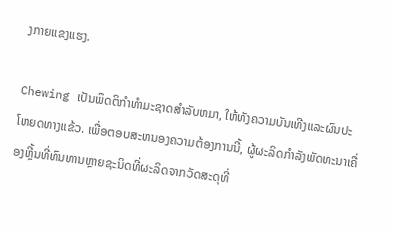ງກາຍແຂງແຮງ.

Chewing ເປັນພຶດຕິກໍາທໍາມະຊາດສໍາລັບຫມາ, ໃຫ້ທັງຄວາມບັນເທີງແລະຜົນປະໂຫຍດທາງແຂ້ວ. ເພື່ອຕອບສະຫນອງຄວາມຕ້ອງການນີ້, ຜູ້ຜະລິດກໍາລັງພັດທະນາເຄື່ອງຫຼີ້ນທີ່ທົນທານຫຼາຍຊະນິດທີ່ຜະລິດຈາກວັດສະດຸທີ່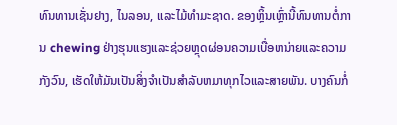ທົນທານເຊັ່ນຢາງ, ໄນລອນ, ແລະໄມ້ທໍາມະຊາດ. ຂອງຫຼິ້ນເຫຼົ່ານີ້ທົນທານຕໍ່ການ chewing ຢ່າງຮຸນແຮງແລະຊ່ວຍຫຼຸດຜ່ອນຄວາມເບື່ອຫນ່າຍແລະຄວາມກັງວົນ, ເຮັດໃຫ້ມັນເປັນສິ່ງຈໍາເປັນສໍາລັບຫມາທຸກໄວແລະສາຍພັນ. ບາງຄົນກໍ່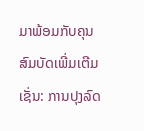ມາພ້ອມກັບຄຸນສົມບັດເພີ່ມເຕີມເຊັ່ນ: ການປຸງລົດ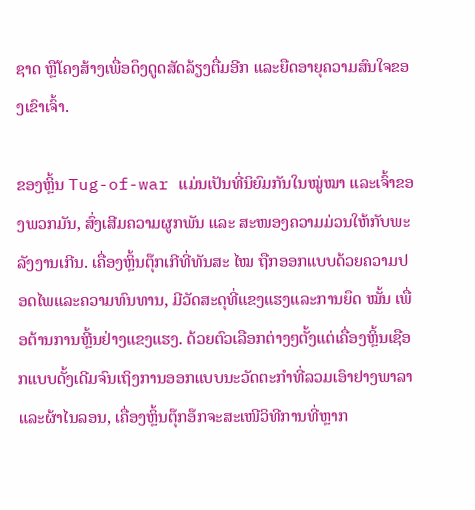ຊາດ ຫຼືໂຄງສ້າງເພື່ອດຶງດູດສັດລ້ຽງຕື່ມອີກ ແລະຍືດອາຍຸຄວາມສົນໃຈຂອງເຂົາເຈົ້າ.

ຂອງຫຼິ້ນ Tug-of-war ແມ່ນເປັນທີ່ນິຍົມກັນໃນໝູ່ໝາ ແລະເຈົ້າຂອງພວກມັນ, ສົ່ງເສີມຄວາມຜູກພັນ ແລະ ສະໜອງຄວາມມ່ວນໃຫ້ກັບພະລັງງານເກີນ. ເຄື່ອງຫຼິ້ນຕຸ໊ກເກີທີ່ທັນສະ ໄໝ ຖືກອອກແບບດ້ວຍຄວາມປອດໄພແລະຄວາມທົນທານ, ມີວັດສະດຸທີ່ແຂງແຮງແລະການຍຶດ ໝັ້ນ ເພື່ອຕ້ານການຫຼີ້ນຢ່າງແຂງແຮງ. ດ້ວຍຕົວເລືອກຕ່າງໆຕັ້ງແຕ່ເຄື່ອງຫຼິ້ນເຊືອກແບບດັ້ງເດີມຈົນເຖິງການອອກແບບນະວັດຕະກໍາທີ່ລວມເອົາຢາງພາລາ ແລະຜ້າໄນລອນ, ເຄື່ອງຫຼິ້ນຕຸ໊ກອ໊ກຈະສະເໜີວິທີການທີ່ຫຼາກ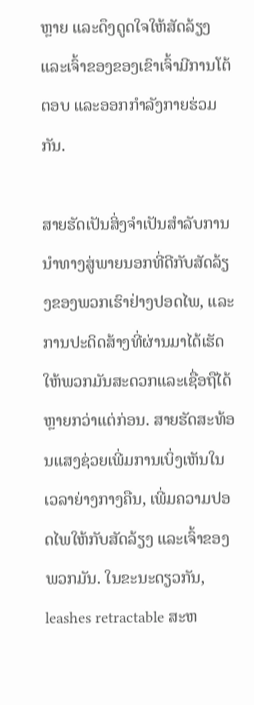ຫຼາຍ ແລະດຶງດູດໃຈໃຫ້ສັດລ້ຽງ ແລະເຈົ້າຂອງຂອງເຂົາເຈົ້າມີການໂຕ້ຕອບ ແລະອອກກຳລັງກາຍຮ່ວມກັນ.

ສາຍຮັດເປັນສິ່ງຈໍາເປັນສໍາລັບການນໍາທາງສູ່ພາຍນອກທີ່ດີກັບສັດລ້ຽງຂອງພວກເຮົາຢ່າງປອດໄພ, ແລະການປະດິດສ້າງທີ່ຜ່ານມາໄດ້ເຮັດໃຫ້ພວກມັນສະດວກແລະເຊື່ອຖືໄດ້ຫຼາຍກວ່າແຕ່ກ່ອນ. ສາຍຮັດສະທ້ອນແສງຊ່ວຍເພີ່ມການເບິ່ງເຫັນໃນເວລາຍ່າງກາງຄືນ, ເພີ່ມຄວາມປອດໄພໃຫ້ກັບສັດລ້ຽງ ແລະເຈົ້າຂອງພວກມັນ. ໃນຂະນະດຽວກັນ, leashes retractable ສະຫ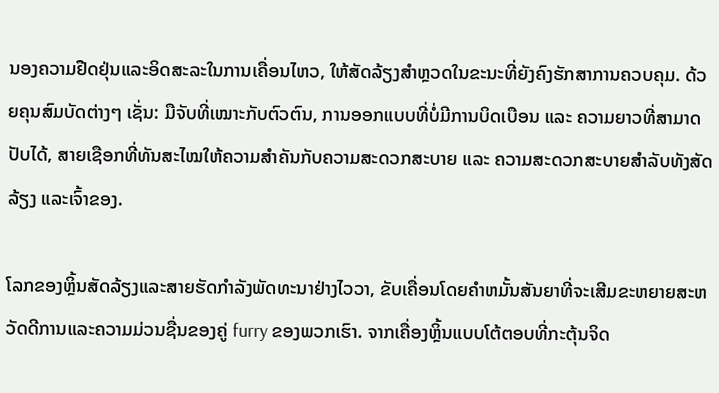ນອງຄວາມຢືດຢຸ່ນແລະອິດສະລະໃນການເຄື່ອນໄຫວ, ໃຫ້ສັດລ້ຽງສໍາຫຼວດໃນຂະນະທີ່ຍັງຄົງຮັກສາການຄວບຄຸມ. ດ້ວຍຄຸນສົມບັດຕ່າງໆ ເຊັ່ນ: ມືຈັບທີ່ເໝາະກັບຕົວຕົນ, ການອອກແບບທີ່ບໍ່ມີການບິດເບືອນ ແລະ ຄວາມຍາວທີ່ສາມາດປັບໄດ້, ສາຍເຊືອກທີ່ທັນສະໄໝໃຫ້ຄວາມສຳຄັນກັບຄວາມສະດວກສະບາຍ ແລະ ຄວາມສະດວກສະບາຍສຳລັບທັງສັດລ້ຽງ ແລະເຈົ້າຂອງ.

ໂລກຂອງຫຼິ້ນສັດລ້ຽງແລະສາຍຮັດກໍາລັງພັດທະນາຢ່າງໄວວາ, ຂັບເຄື່ອນໂດຍຄໍາຫມັ້ນສັນຍາທີ່ຈະເສີມຂະຫຍາຍສະຫວັດດີການແລະຄວາມມ່ວນຊື່ນຂອງຄູ່ furry ຂອງພວກເຮົາ. ຈາກເຄື່ອງຫຼິ້ນແບບໂຕ້ຕອບທີ່ກະຕຸ້ນຈິດ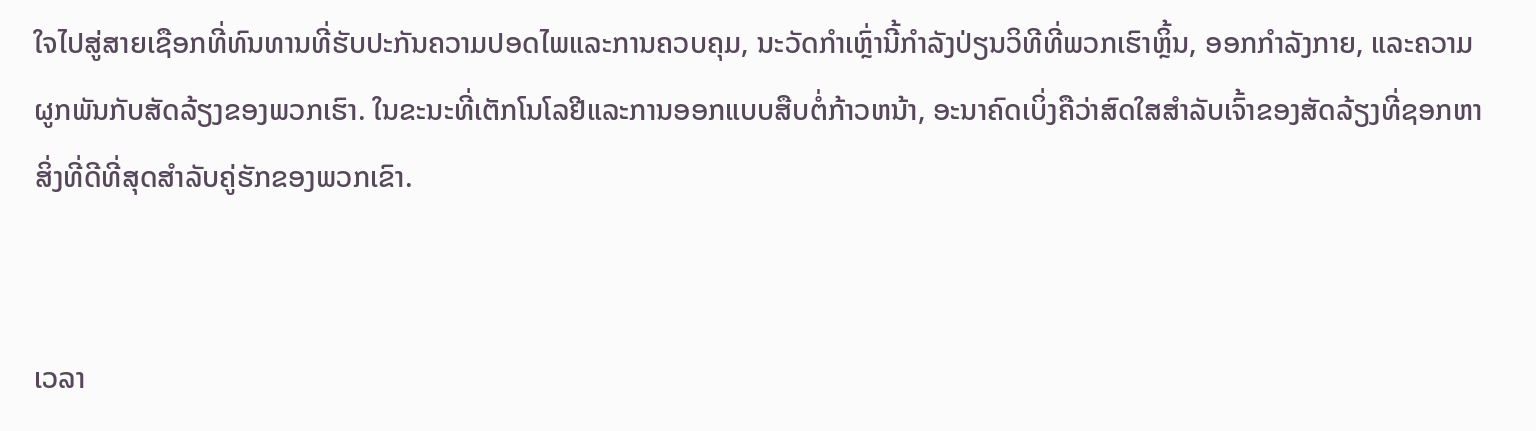ໃຈໄປສູ່ສາຍເຊືອກທີ່ທົນທານທີ່ຮັບປະກັນຄວາມປອດໄພແລະການຄວບຄຸມ, ນະວັດກໍາເຫຼົ່ານີ້ກໍາລັງປ່ຽນວິທີທີ່ພວກເຮົາຫຼິ້ນ, ອອກກໍາລັງກາຍ, ແລະຄວາມຜູກພັນກັບສັດລ້ຽງຂອງພວກເຮົາ. ໃນຂະນະທີ່ເຕັກໂນໂລຢີແລະການອອກແບບສືບຕໍ່ກ້າວຫນ້າ, ອະນາຄົດເບິ່ງຄືວ່າສົດໃສສໍາລັບເຈົ້າຂອງສັດລ້ຽງທີ່ຊອກຫາສິ່ງທີ່ດີທີ່ສຸດສໍາລັບຄູ່ຮັກຂອງພວກເຂົາ.


ເວລາ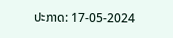ປະກາດ: 17-05-2024